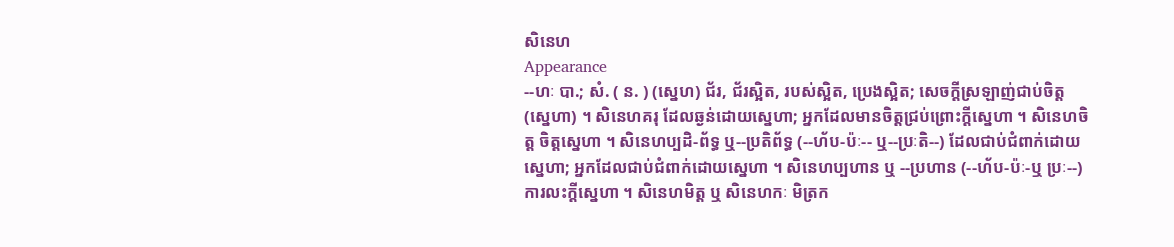សិនេហ
Appearance
--ហៈ បា.; សំ. ( ន. ) (ស្នេហ) ជ័រ, ជ័រស្អិត, របស់ស្អិត, ប្រេងស្អិត; សេចក្ដីស្រឡាញ់ជាប់ចិត្ត (ស្នេហា) ។ សិនេហគរុ ដែលឆ្ងន់ដោយស្នេហា; អ្នកដែលមានចិត្តជ្រប់ព្រោះក្តីស្នេហា ។ សិនេហចិត្ត ចិត្តស្នេហា ។ សិនេហប្បដិ-ព័ទ្ធ ឬ--ប្រតិព័ទ្ធ (--ហ័ប-ប៉ៈ-- ឬ--ប្រៈតិ--) ដែលជាប់ជំពាក់ដោយស្នេហា; អ្នកដែលជាប់ជំពាក់ដោយស្នេហា ។ សិនេហប្បហាន ឬ --ប្រហាន (--ហ័ប-ប៉ៈ-ឬ ប្រៈ--) ការលះក្តីសេ្នហា ។ សិនេហមិត្ត ឬ សិនេហកៈ មិត្រក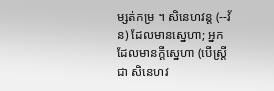ម្សត់កម្រ ។ សិនេហវន្ត (--វ័ន) ដែលមានស្នេហា; អ្នកដែលមានក្តីស្នេហា (បើស្ត្រីជា សិនេហវ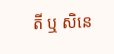តី ឬ សិនេ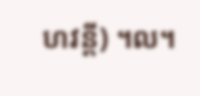ហវន្តី) ។ល។